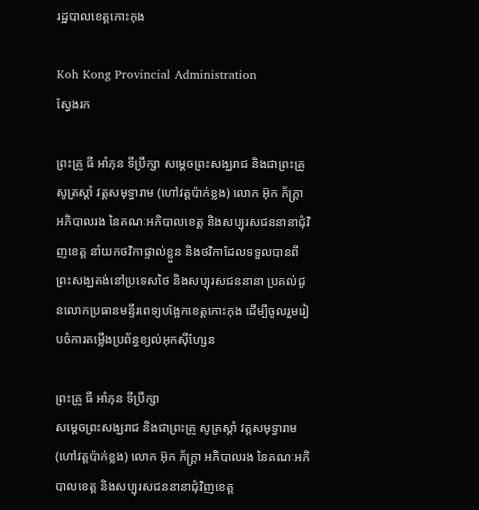រដ្ឋបាលខេត្តកោះកុង

Koh Kong Provincial Administration
ស្វែងរក

ព្រះគ្រូ ធី អាំភុន ទីប្រឹក្សា សមេ្តចព្រះសង្ឃរាជ និងជាព្រះគ្រូ សូត្រស្តាំ វត្តសមុទ្ធារាម (ហៅវត្តប៉ាក់ខ្លង) លោក អ៊ុក ភ័ក្រ្តា អភិបាលរង នៃគណៈអភិបាលខេត្ត និងសប្បុរសជននានាជុំវិញខេត្ត នាំយកថវិកាផ្ទាល់ខ្លួន និងថវិកាដែលទទួលបានពីព្រះសង្ឃគង់នៅប្រទេសថៃ និងសប្បុរសជននានា ប្រគល់ជូនលោកប្រធានមន្ទីរពេទ្យបង្អែកខេត្តកោះកុង ដើម្បីចូលរួមរៀបចំការតម្លើងប្រព័ន្ធខ្យល់អុកស៊ីហ្សែន

ព្រះគ្រូ ធី អាំភុន ទីប្រឹក្សា
សមេ្តចព្រះសង្ឃរាជ និងជាព្រះគ្រូ សូត្រស្តាំ វត្តសមុទ្ធារាម (ហៅវត្តប៉ាក់ខ្លង) លោក អ៊ុក ភ័ក្រ្តា អភិបាលរង នៃគណៈអភិបាលខេត្ត និងសប្បុរសជននានាជុំវិញខេត្ត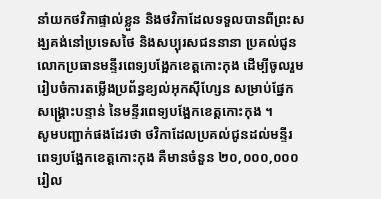នាំយកថវិកាផ្ទាល់ខ្លួន និងថវិកាដែលទទួលបានពីព្រះសង្ឃគង់នៅប្រទេសថៃ និងសប្បុរសជននានា ប្រគល់ជូនលោកប្រធានមន្ទីរពេទ្យបង្អែកខេត្តកោះកុង ដើម្បីចូលរួមរៀបចំការតម្លើងប្រព័ន្ធខ្យល់អុកស៊ីហ្សែន សម្រាប់ផ្នែកសង្គ្រោះបន្ទាន់ នៃមន្ទីរពេទ្យបង្អែកខេត្តកោះកុង ។
សូមបញ្ជាក់ផងដែរថា ថវិកាដែលប្រគល់ជូនដល់មន្ទីរពេទ្យបង្អែកខេត្តកោះកុង គឺមានចំនួន ២០,០០០,០០០រៀល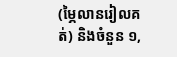(ម្ភៃលានរៀលគត់) និងចំនួន ១,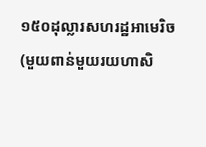១៥០ដុល្លារសហរដ្ឋអាមេរិច (មួយពាន់មួយរយហាសិ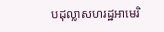បដុល្លាសហរដ្ឋអាមេរិ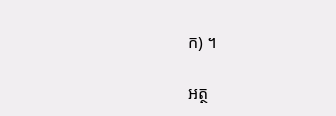ក) ។

អត្ថ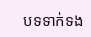បទទាក់ទង